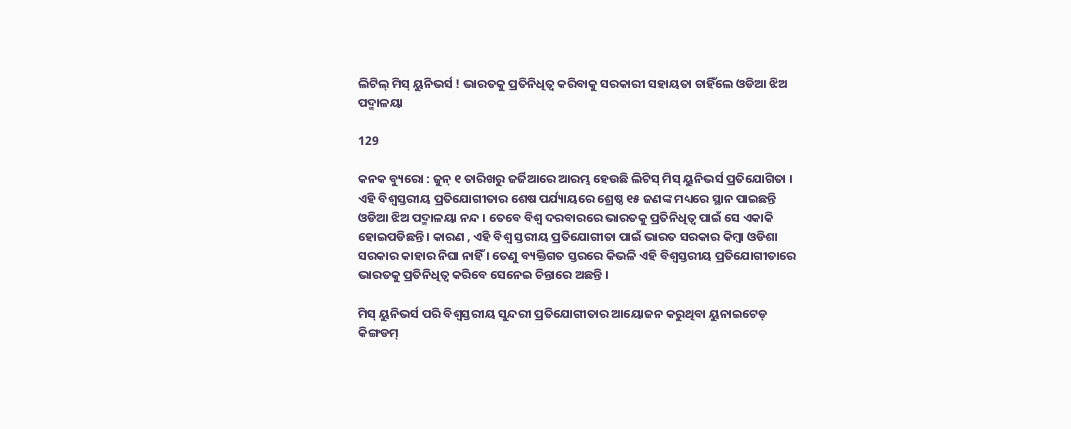ଲିଟିଲ୍ ମିସ୍ ୟୁନିଭର୍ସ ! ଭାରତକୁ ପ୍ରତିନିଧିତ୍ୱ କରିବାକୁ ସରକାରୀ ସହାୟତା ଚାହିଁଲେ ଓଡିଆ ଝିଅ ପଦ୍ମାଳୟା

129

କନକ ବ୍ୟୁରୋ : ଜୁନ୍ ୧ ତାରିଖରୁ ଜର୍ଜିଆରେ ଆରମ୍ଭ ହେଉଛି ଲିଟିସ୍ ମିସ୍ ୟୁନିଭର୍ସ ପ୍ରତିଯୋଗିତା । ଏହି ବିଶ୍ୱସ୍ତରୀୟ ପ୍ରତିଯୋଗୀତାର ଶେଷ ପର୍ଯ୍ୟାୟରେ ଶ୍ରେଷ୍ଠ ୧୫ ଜଣଙ୍କ ମଧ୍ୟରେ ସ୍ଥାନ ପାଇଛନ୍ତି ଓଡିଆ ଝିଅ ପଦ୍ମାଳୟା ନନ୍ଦ । ତେବେ ବିଶ୍ୱ ଦରବାରରେ ଭାରତକୁ ପ୍ରତିନିଧିତ୍ୱ ପାଇଁ ସେ ଏକାକି ହୋଇପଡିଛନ୍ତି । କାରଣ , ଏହି ବିଶ୍ୱ ସ୍ତରୀୟ ପ୍ରତିଯୋଗୀତା ପାଇଁ ଭାରତ ସରକାର କିମ୍ବା ଓଡିଶା ସରକାର କାହାର ନିଘା ନାହିଁ । ତେଣୁ ବ୍ୟକ୍ତିଗତ ସ୍ତରରେ କିଭଳି ଏହି ବିଶ୍ୱସ୍ତରୀୟ ପ୍ରତିଯୋଗୀତାରେ ଭାରତକୁ ପ୍ରତିନିଧିତ୍ୱ କରିବେ ସେନେଇ ଚିନ୍ତାରେ ଅଛନ୍ତି ।

ମିସ୍ ୟୁନିଭର୍ସ ପରି ବିଶ୍ୱସ୍ତରୀୟ ସୁନ୍ଦରୀ ପ୍ରତିଯୋଗୀତାର ଆୟୋଜନ କରୁଥିବା ୟୁନାଇଟେଡ୍ କିଙ୍ଗଡମ୍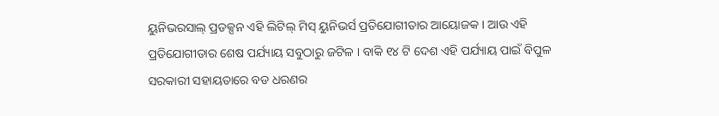ୟୁନିଭରସାଲ୍ ପ୍ରଡକ୍ସନ ଏହି ଲିଟିଲ୍ ମିସ୍ ୟୁନିଭର୍ସ ପ୍ରତିଯୋଗୀତାର ଆୟୋଜକ । ଆଉ ଏହି ପ୍ରତିଯୋଗୀତାର ଶେଷ ପର୍ଯ୍ୟାୟ ସବୁଠାରୁ ଜଟିଳ । ବାକି ୧୪ ଟି ଦେଶ ଏହି ପର୍ଯ୍ୟାୟ ପାଇଁ ବିପୁଳ ସରକାରୀ ସହାୟତାରେ ବଡ ଧରଣର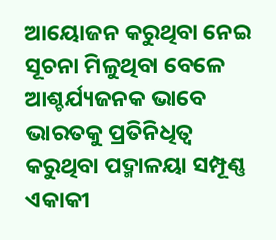ଆୟୋଜନ କରୁଥିବା ନେଇ ସୂଚନା ମିଳୁଥିବା ବେଳେ ଆଶ୍ଚର୍ଯ୍ୟଜନକ ଭାବେ ଭାରତକୁ ପ୍ରତିନିଧିତ୍ୱ କରୁଥିବା ପଦ୍ମାଳୟା ସମ୍ପୂଣ୍ଣ ଏକାକୀ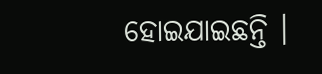ହୋଇଯାଇଛନ୍ତି ।